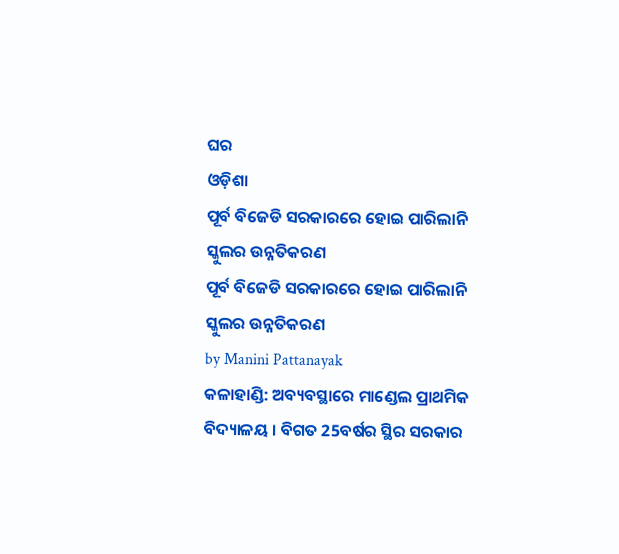ଘର
ଓଡ଼ିଶା
ପୂର୍ବ ବିଜେଡି ସରକାରରେ ହୋଇ ପାରିଲାନି ସ୍କୁଲର ଉନ୍ନତିକରଣ
ପୂର୍ବ ବିଜେଡି ସରକାରରେ ହୋଇ ପାରିଲାନି ସ୍କୁଲର ଉନ୍ନତିକରଣ
by Manini Pattanayak
କଳାହାଣ୍ଡି: ଅବ୍ୟବସ୍ଥାରେ ମାଣ୍ଡେଲ ପ୍ରାଥମିକ ବିଦ୍ୟାଳୟ । ବିଗତ 25ବର୍ଷର ସ୍ଥିର ସରକାର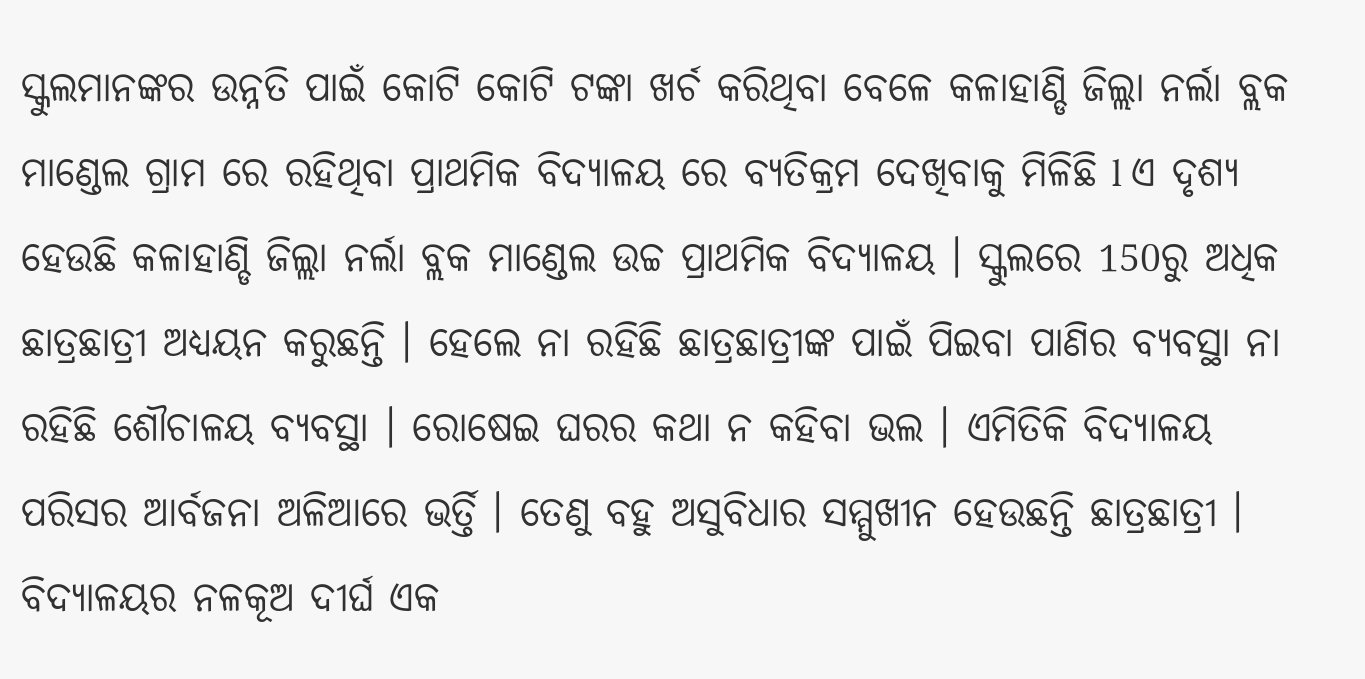ସ୍କୁଲମାନଙ୍କର ଉନ୍ନତି ପାଇଁ କୋଟି କୋଟି ଟଙ୍କା ଖର୍ଚ କରିଥିବା ବେଳେ କଳାହାଣ୍ଡି ଜିଲ୍ଲା ନର୍ଲା ବ୍ଲକ ମାଣ୍ଡେଲ ଗ୍ରାମ ରେ ରହିଥିବା ପ୍ରାଥମିକ ବିଦ୍ୟାଳୟ ରେ ବ୍ୟତିକ୍ରମ ଦେଖିବାକୁ ମିଳିଛି l ଏ ଦୃଶ୍ୟ ହେଉଛି କଳାହାଣ୍ଡି ଜିଲ୍ଲା ନର୍ଲା ବ୍ଲକ ମାଣ୍ଡେଲ ଉଚ୍ଚ ପ୍ରାଥମିକ ବିଦ୍ୟାଳୟ । ସ୍କୁଲରେ 150ରୁ ଅଧିକ ଛାତ୍ରଛାତ୍ରୀ ଅଧ୍ୟୟନ କରୁଛନ୍ତି । ହେଲେ ନା ରହିଛି ଛାତ୍ରଛାତ୍ରୀଙ୍କ ପାଇଁ ପିଇବା ପାଣିର ବ୍ୟବସ୍ଥା ନା ରହିଛି ଶୌଚାଳୟ ବ୍ୟବସ୍ଥା । ରୋଷେଇ ଘରର କଥା ନ କହିବା ଭଲ । ଏମିତିକି ବିଦ୍ୟାଳୟ ପରିସର ଆର୍ବଜନା ଅଳିଆରେ ଭର୍ତ୍ତି । ତେଣୁ ବହୁ ଅସୁବିଧାର ସମ୍ମୁଖୀନ ହେଉଛନ୍ତି ଛାତ୍ରଛାତ୍ରୀ ।
ବିଦ୍ୟାଳୟର ନଳକୂଅ ଦୀର୍ଘ ଏକ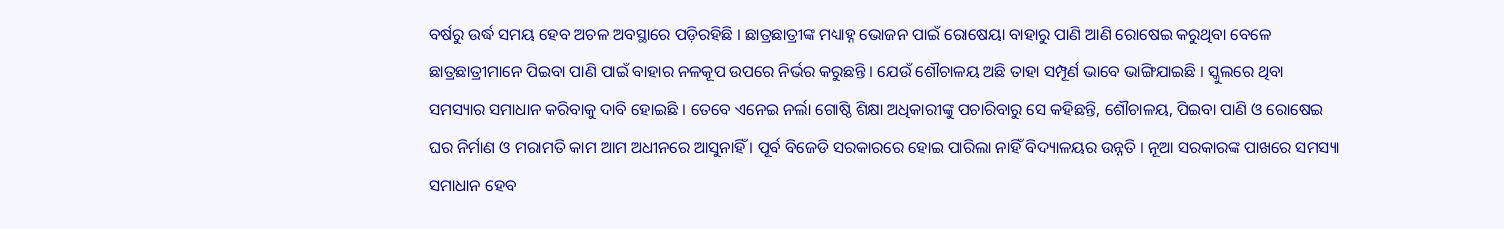ବର୍ଷରୁ ଉର୍ଦ୍ଧ ସମୟ ହେବ ଅଚଳ ଅବସ୍ଥାରେ ପଡ଼ିରହିଛି । ଛାତ୍ରଛାତ୍ରୀଙ୍କ ମଧ୍ୟାହ୍ନ ଭୋଜନ ପାଇଁ ରୋଷେୟା ବାହାରୁ ପାଣି ଆଣି ରୋଷେଇ କରୁଥିବା ବେଳେ ଛାତ୍ରଛାତ୍ରୀମାନେ ପିଇବା ପାଣି ପାଇଁ ବାହାର ନଳକୂପ ଉପରେ ନିର୍ଭର କରୁଛନ୍ତି । ଯେଉଁ ଶୌଚାଳୟ ଅଛି ତାହା ସମ୍ପୂର୍ଣ ଭାବେ ଭାଙ୍ଗିଯାଇଛି । ସ୍କୁଲରେ ଥିବା ସମସ୍ୟାର ସମାଧାନ କରିବାକୁ ଦାବି ହୋଇଛି । ତେବେ ଏନେଇ ନର୍ଲା ଗୋଷ୍ଠି ଶିକ୍ଷା ଅଧିକାରୀଙ୍କୁ ପଚାରିବାରୁ ସେ କହିଛନ୍ତି, ଶୌଚାଳୟ, ପିଇବା ପାଣି ଓ ରୋଷେଇ ଘର ନିର୍ମାଣ ଓ ମରାମତି କାମ ଆମ ଅଧୀନରେ ଆସୁନାହିଁ । ପୂର୍ବ ବିଜେଡି ସରକାରରେ ହୋଇ ପାରିଲା ନାହିଁ ବିଦ୍ୟାଳୟର ଉନ୍ନତି । ନୂଆ ସରକାରଙ୍କ ପାଖରେ ସମସ୍ୟା ସମାଧାନ ହେବ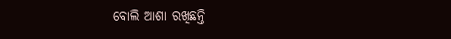ବୋଲି ଆଶା ରଖିଛନ୍ତି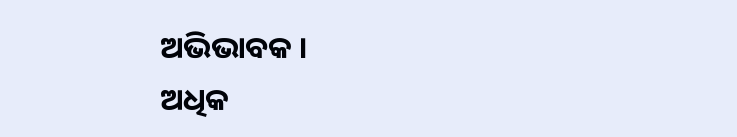ଅଭିଭାବକ ।
ଅଧିକ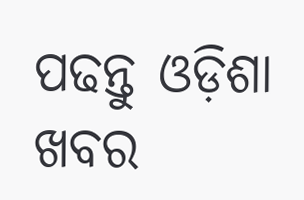ପଢନ୍ତୁ ଓଡ଼ିଶା ଖବର